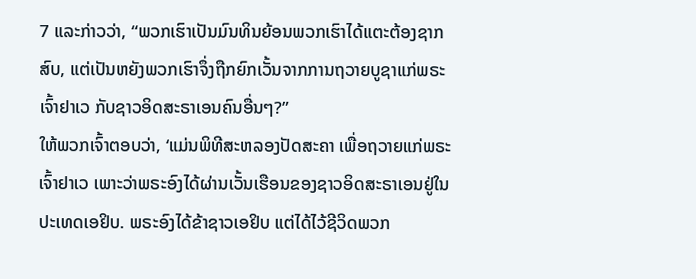7 ແລະກ່າວວ່າ, “ພວກເຮົາເປັນມົນທິນຍ້ອນພວກເຮົາໄດ້ແຕະຕ້ອງຊາກສົບ, ແຕ່ເປັນຫຍັງພວກເຮົາຈຶ່ງຖືກຍົກເວັ້ນຈາກການຖວາຍບູຊາແກ່ພຣະເຈົ້າຢາເວ ກັບຊາວອິດສະຣາເອນຄົນອື່ນໆ?”
ໃຫ້ພວກເຈົ້າຕອບວ່າ, ‘ແມ່ນພິທີສະຫລອງປັດສະຄາ ເພື່ອຖວາຍແກ່ພຣະເຈົ້າຢາເວ ເພາະວ່າພຣະອົງໄດ້ຜ່ານເວັ້ນເຮືອນຂອງຊາວອິດສະຣາເອນຢູ່ໃນປະເທດເອຢິບ. ພຣະອົງໄດ້ຂ້າຊາວເອຢິບ ແຕ່ໄດ້ໄວ້ຊີວິດພວກ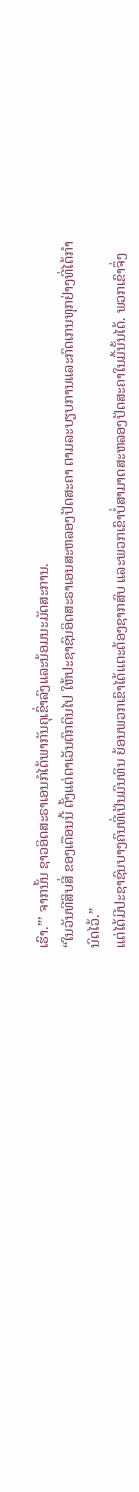ເຮົາ.”’ ຈາກນັ້ນ ຊາວອິດສະຣາເອນກໍໄດ້ພາກັນຄຸເຂົ່າລົງແລະນ້ອມນະມັດສະການ.
“ໃນວັນທີສິບສີ່ ຂອງເດືອນນີ້ ຕັ້ງແຕ່ຕາເວັນຕົກດິນໄປ ໃຫ້ປະຊາຊົນອິດສະຣາເອນສະຫລອງປັດສະຄາ ຕາມລະບຽບການແລະກົດເກນທຸກຢ່າງທີ່ໄດ້ກຳນົດໄວ້.”
ແຕ່ໄດ້ມີປະຊາຊົນບາງຄົນທີ່ເປັນມົນທິນ ຍ້ອນພວກເຂົາໄດ້ແຕະຕ້ອງຊາກສົບ ແລະພວກເຂົາບໍ່ສາມາດສະຫລອງປັດສະຄາໃນມື້ນັ້ນໄດ້. ພວກເຂົາຈຶ່ງ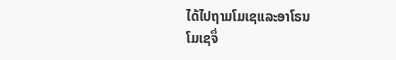ໄດ້ໄປຖາມໂມເຊແລະອາໂຣນ
ໂມເຊຈຶ່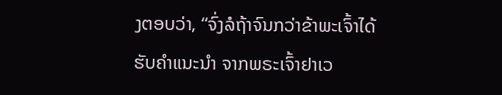ງຕອບວ່າ, “ຈົ່ງລໍຖ້າຈົນກວ່າຂ້າພະເຈົ້າໄດ້ຮັບຄຳແນະນຳ ຈາກພຣະເຈົ້າຢາເວ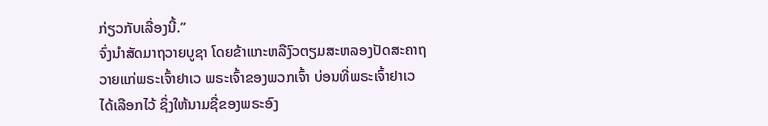ກ່ຽວກັບເລື່ອງນີ້.”
ຈົ່ງນຳສັດມາຖວາຍບູຊາ ໂດຍຂ້າແກະຫລືງົວຕຽມສະຫລອງປັດສະຄາຖວາຍແກ່ພຣະເຈົ້າຢາເວ ພຣະເຈົ້າຂອງພວກເຈົ້າ ບ່ອນທີ່ພຣະເຈົ້າຢາເວໄດ້ເລືອກໄວ້ ຊຶ່ງໃຫ້ນາມຊື່ຂອງພຣະອົງ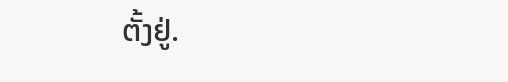ຕັ້ງຢູ່.